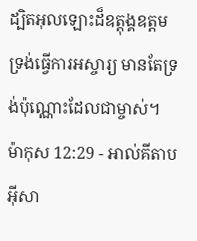ដ្បិតអុលឡោះដ៏ឧត្តុង្គឧត្ដម ទ្រង់ធ្វើការអស្ចារ្យ មានតែទ្រង់ប៉ុណ្ណោះដែលជាម្ចាស់។
ម៉ាកុស 12:29 - អាល់គីតាប អ៊ីសា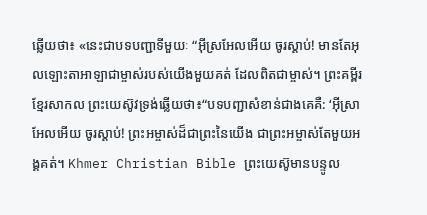ឆ្លើយថា៖ «នេះជាបទបញ្ជាទីមួយៈ “អ៊ីស្រអែលអើយ ចូរស្ដាប់! មានតែអុលឡោះតាអាឡាជាម្ចាស់របស់យើងមួយគត់ ដែលពិតជាម្ចាស់។ ព្រះគម្ពីរខ្មែរសាកល ព្រះយេស៊ូវទ្រង់ឆ្លើយថា៖“បទបញ្ជាសំខាន់ជាងគេគឺ: ‘អ៊ីស្រាអែលអើយ ចូរស្ដាប់! ព្រះអម្ចាស់ដ៏ជាព្រះនៃយើង ជាព្រះអម្ចាស់តែមួយអង្គគត់។ Khmer Christian Bible ព្រះយេស៊ូមានបន្ទូល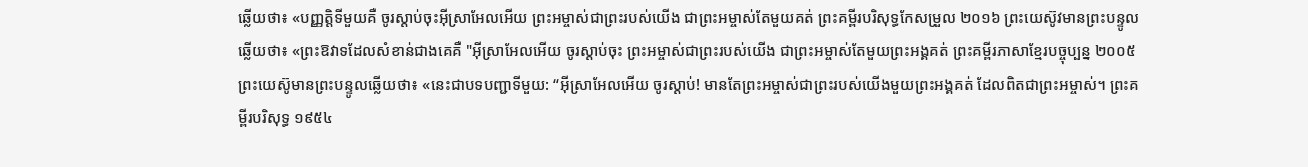ឆ្លើយថា៖ «បញ្ញត្ដិទីមួយគឺ ចូរស្ដាប់ចុះអ៊ីស្រាអែលអើយ ព្រះអម្ចាស់ជាព្រះរបស់យើង ជាព្រះអម្ចាស់តែមួយគត់ ព្រះគម្ពីរបរិសុទ្ធកែសម្រួល ២០១៦ ព្រះយេស៊ូវមានព្រះបន្ទូលឆ្លើយថា៖ «ព្រះឱវាទដែលសំខាន់ជាងគេគឺ "អ៊ីស្រាអែលអើយ ចូរស្តាប់ចុះ ព្រះអម្ចាស់ជាព្រះរបស់យើង ជាព្រះអម្ចាស់តែមួយព្រះអង្គគត់ ព្រះគម្ពីរភាសាខ្មែរបច្ចុប្បន្ន ២០០៥ ព្រះយេស៊ូមានព្រះបន្ទូលឆ្លើយថា៖ «នេះជាបទបញ្ជាទីមួយ: “អ៊ីស្រាអែលអើយ ចូរស្ដាប់! មានតែព្រះអម្ចាស់ជាព្រះរបស់យើងមួយព្រះអង្គគត់ ដែលពិតជាព្រះអម្ចាស់។ ព្រះគម្ពីរបរិសុទ្ធ ១៩៥៤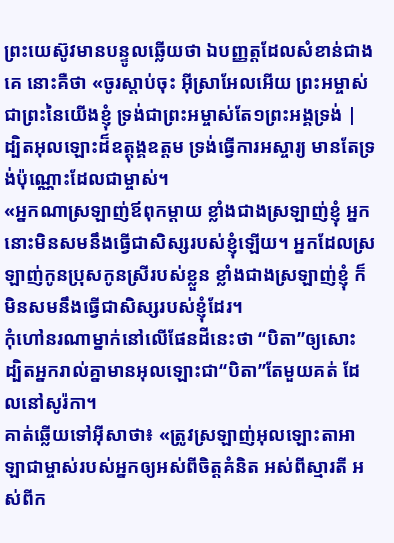ព្រះយេស៊ូវមានបន្ទូលឆ្លើយថា ឯបញ្ញត្តដែលសំខាន់ជាងគេ នោះគឺថា «ចូរស្តាប់ចុះ អ៊ីស្រាអែលអើយ ព្រះអម្ចាស់ ជាព្រះនៃយើងខ្ញុំ ទ្រង់ជាព្រះអម្ចាស់តែ១ព្រះអង្គទ្រង់ |
ដ្បិតអុលឡោះដ៏ឧត្តុង្គឧត្ដម ទ្រង់ធ្វើការអស្ចារ្យ មានតែទ្រង់ប៉ុណ្ណោះដែលជាម្ចាស់។
«អ្នកណាស្រឡាញ់ឪពុកម្ដាយ ខ្លាំងជាងស្រឡាញ់ខ្ញុំ អ្នកនោះមិនសមនឹងធ្វើជាសិស្សរបស់ខ្ញុំឡើយ។ អ្នកដែលស្រឡាញ់កូនប្រុសកូនស្រីរបស់ខ្លួន ខ្លាំងជាងស្រឡាញ់ខ្ញុំ ក៏មិនសមនឹងធ្វើជាសិស្សរបស់ខ្ញុំដែរ។
កុំហៅនរណាម្នាក់នៅលើផែនដីនេះថា “បិតា”ឲ្យសោះ ដ្បិតអ្នករាល់គ្នាមានអុលឡោះជា“បិតា”តែមួយគត់ ដែលនៅសូរ៉កា។
គាត់ឆ្លើយទៅអ៊ីសាថា៖ «ត្រូវស្រឡាញ់អុលឡោះតាអាឡាជាម្ចាស់របស់អ្នកឲ្យអស់ពីចិត្ដគំនិត អស់ពីស្មារតី អស់ពីក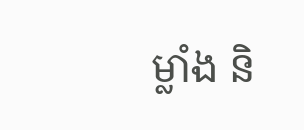ម្លាំង និ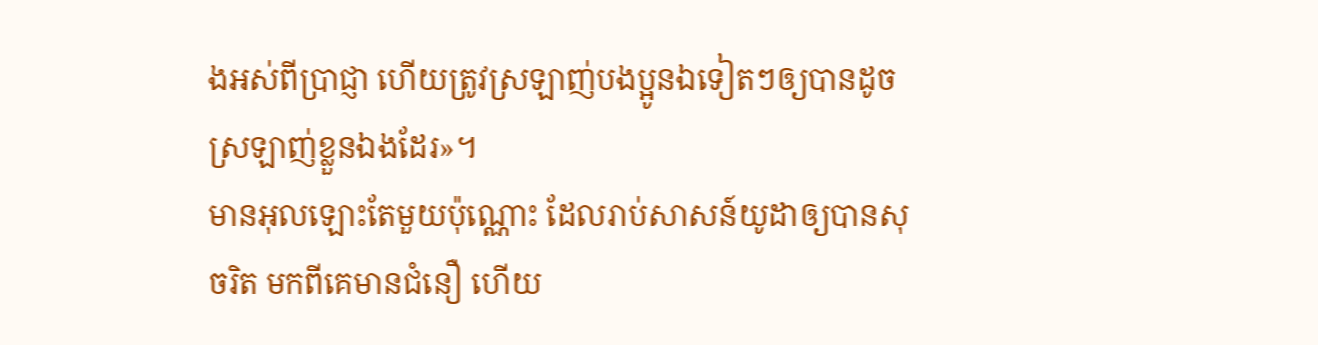ងអស់ពីប្រាជ្ញា ហើយត្រូវស្រឡាញ់បងប្អូនឯទៀតៗឲ្យបានដូចស្រឡាញ់ខ្លួនឯងដែរ»។
មានអុលឡោះតែមួយប៉ុណ្ណោះ ដែលរាប់សាសន៍យូដាឲ្យបានសុចរិត មកពីគេមានជំនឿ ហើយ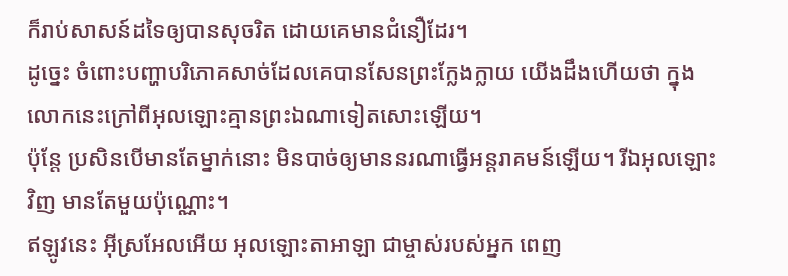ក៏រាប់សាសន៍ដទៃឲ្យបានសុចរិត ដោយគេមានជំនឿដែរ។
ដូច្នេះ ចំពោះបញ្ហាបរិភោគសាច់ដែលគេបានសែនព្រះក្លែងក្លាយ យើងដឹងហើយថា ក្នុងលោកនេះក្រៅពីអុលឡោះគ្មានព្រះឯណាទៀតសោះឡើយ។
ប៉ុន្ដែ ប្រសិនបើមានតែម្នាក់នោះ មិនបាច់ឲ្យមាននរណាធ្វើអន្ដរាគមន៍ឡើយ។ រីឯអុលឡោះវិញ មានតែមួយប៉ុណ្ណោះ។
ឥឡូវនេះ អ៊ីស្រអែលអើយ អុលឡោះតាអាឡា ជាម្ចាស់របស់អ្នក ពេញ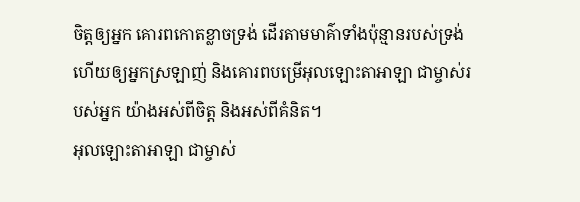ចិត្តឲ្យអ្នក គោរពកោតខ្លាចទ្រង់ ដើរតាមមាគ៌ាទាំងប៉ុន្មានរបស់ទ្រង់ ហើយឲ្យអ្នកស្រឡាញ់ និងគោរពបម្រើអុលឡោះតាអាឡា ជាម្ចាស់របស់អ្នក យ៉ាងអស់ពីចិត្ត និងអស់ពីគំនិត។
អុលឡោះតាអាឡា ជាម្ចាស់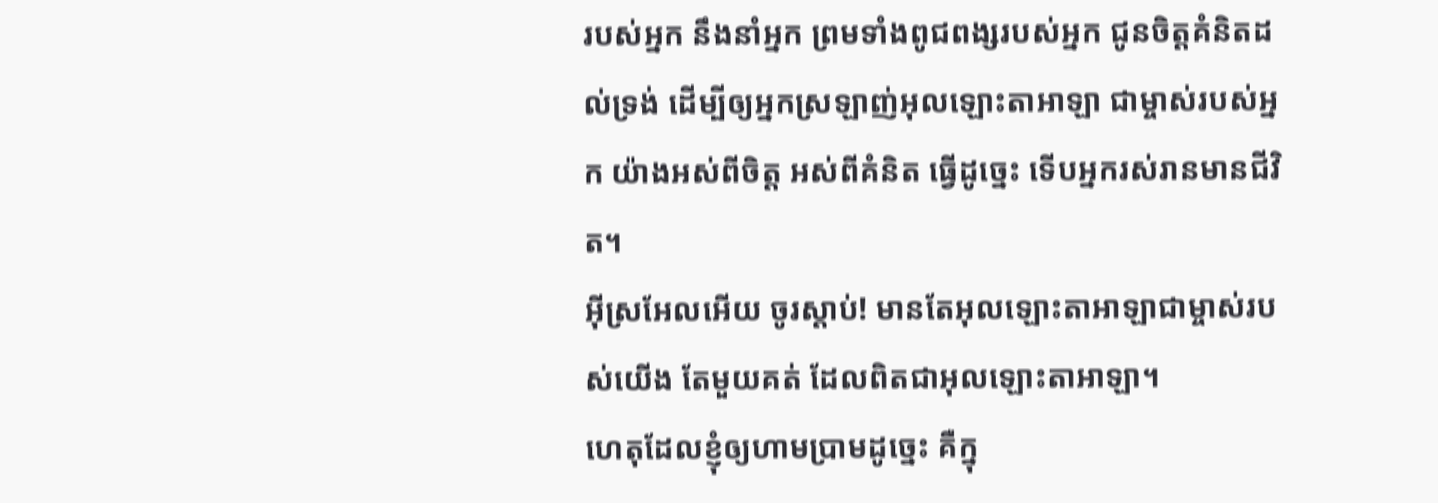របស់អ្នក នឹងនាំអ្នក ព្រមទាំងពូជពង្សរបស់អ្នក ជូនចិត្តគំនិតដល់ទ្រង់ ដើម្បីឲ្យអ្នកស្រឡាញ់អុលឡោះតាអាឡា ជាម្ចាស់របស់អ្នក យ៉ាងអស់ពីចិត្ត អស់ពីគំនិត ធ្វើដូច្នេះ ទើបអ្នករស់រានមានជីវិត។
អ៊ីស្រអែលអើយ ចូរស្តាប់! មានតែអុលឡោះតាអាឡាជាម្ចាស់របស់យើង តែមួយគត់ ដែលពិតជាអុលឡោះតាអាឡា។
ហេតុដែលខ្ញុំឲ្យហាមប្រាមដូច្នេះ គឺក្នុ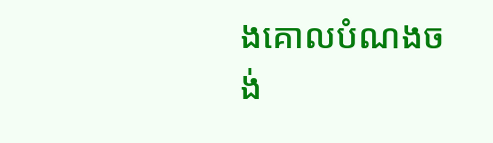ងគោលបំណងចង់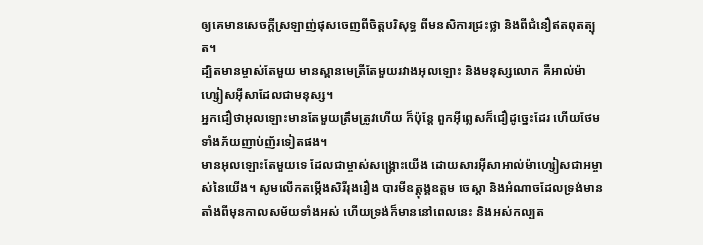ឲ្យគេមានសេចក្ដីស្រឡាញ់ផុសចេញពីចិត្ដបរិសុទ្ធ ពីមនសិការជ្រះថ្លា និងពីជំនឿឥតពុតត្បុត។
ដ្បិតមានម្ចាស់តែមួយ មានស្ពានមេត្រីតែមួយរវាងអុលឡោះ និងមនុស្សលោក គឺអាល់ម៉ាហ្សៀសអ៊ីសាដែលជាមនុស្ស។
អ្នកជឿថាអុលឡោះមានតែមួយត្រឹមត្រូវហើយ ក៏ប៉ុន្ដែ ពួកអ៊ីព្លេសក៏ជឿដូច្នេះដែរ ហើយថែមទាំងភ័យញាប់ញ័រទៀតផង។
មានអុលឡោះតែមួយទេ ដែលជាម្ចាស់សង្គ្រោះយើង ដោយសារអ៊ីសាអាល់ម៉ាហ្សៀសជាអម្ចាស់នៃយើង។ សូមលើកតម្កើងសិរីរុងរឿង បារមីឧត្ដុង្គឧត្ដម ចេស្ដា និងអំណាចដែលទ្រង់មានតាំងពីមុនកាលសម័យទាំងអស់ ហើយទ្រង់ក៏មាននៅពេលនេះ និងអស់កល្បត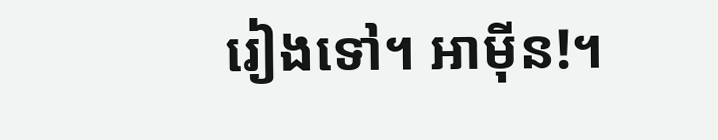រៀងទៅ។ អាម៉ីន!។